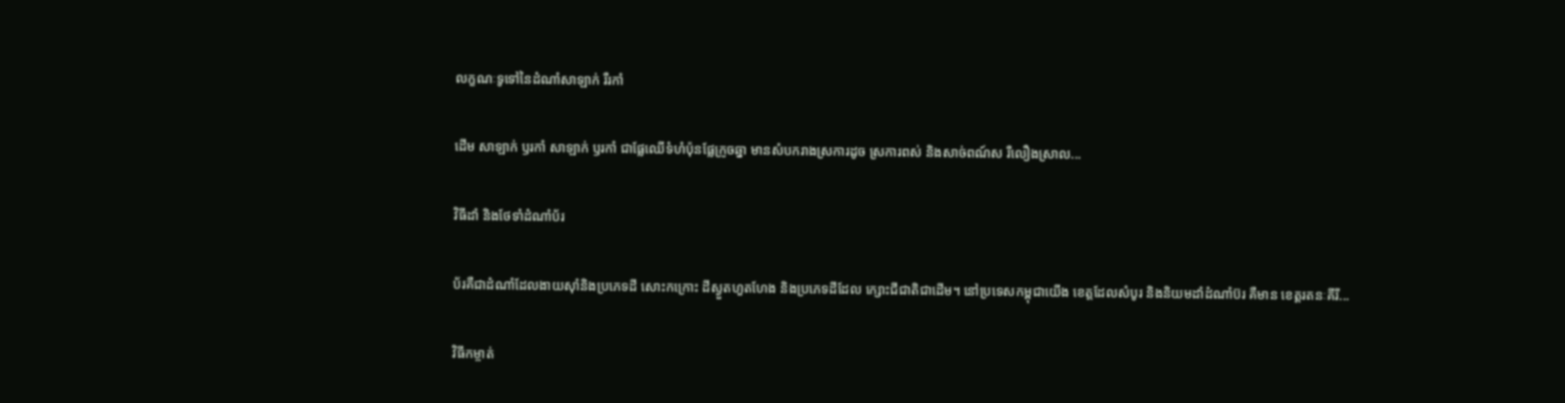លក្ខណៈទូទៅនៃដំណាំសាឡាក់ រឺរកាំ

ដើម សាឡាក់ ឫរកាំ សាឡាក់ ឫរកាំ ជាផ្លែឈើទំហំប៉ុនផ្លែក្រូចឆ្នា មានសំបករាងស្រការដូច ស្រការពស់ និងសាច់ពណ៍ស រឺលឿងស្រាល...

វិធីដាំ និងថែទាំដំណាំប័រ

ប័រគឺជាដំណាំដែលងាយស៊ាំនិងប្រភេទដី សោះកក្រោះ ដីស្ងួតហួតហែង និងប្រភេទដីដែល ក្សោះជីជាតិជាដើម។ នៅប្រទេសកម្ពុជាយើង ខេត្ដដែលសំបូរ និងនិយមដាំដំណាំប៊រ គឺមាន ខេត្ដរតនៈគីរី...

វិធីកម្ចាត់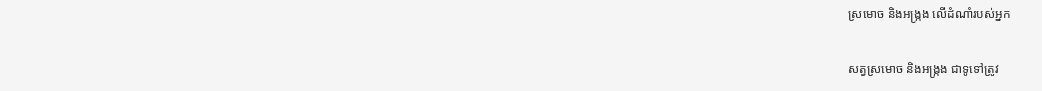ស្រមោច និងអង្ក្រង លើដំណាំរបស់អ្នក

សត្វស្រមោច និងអង្ក្រង ជាទូទៅត្រូវ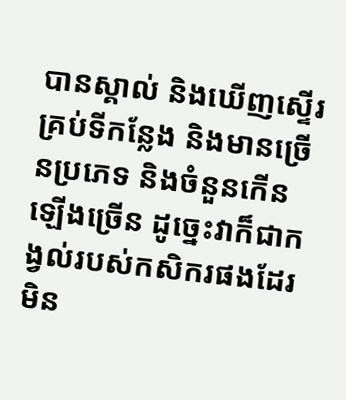បានស្គាល់ និងឃើញស្ទើរគ្រប់ទីកន្លែង និងមានច្រើនប្រភេទ និងចំនួនកើនឡើងច្រើន ដូច្នេះវាក៏ជាកង្វល់របស់កសិករផងដែរ មិន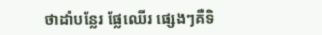ថាដាំបន្លែរ ផ្លែឈើរ ផ្សេងៗគឺទិ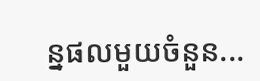ន្នផលមួយចំនួន...